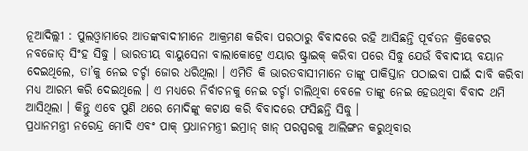ନୂଆଦିଲ୍ଲୀ : ପୁଲଓ୍ଵାମାରେ ଆତଙ୍କବାଦୀମାନେ ଆକ୍ରମଣ କରିବା ପରଠାରୁ ବିବାଦରେ ରହି ଆସିଛନ୍ତି ପୂର୍ବତନ କ୍ରିକେଟର ନବଜୋତ୍ ସିଂହ ସିଦ୍ଧୁ । ଭାରତୀୟ ବାୟୁସେନା ବାଲାକୋଟ୍ରେ ଏୟାର ଷ୍ଟ୍ରାଇକ୍ କରିବା ପରେ ସିଦ୍ଧୁ ଯେଉଁ ବିବାଦୀୟ ବୟାନ ଦେଇଥିଲେ, ତା’କୁ ନେଇ ଚର୍ଚ୍ଚା ଜୋର ଧରିଥିଲା । ଏମିତି କି ଭାରତବାସୀମାନେ ତାଙ୍କୁ ପାକିସ୍ତାନ ପଠାଇବା ପାଇଁ ଦାବି କରିବା ମଧ୍ୟ ଆରମ୍ଭ କରି ଦେଇଥିଲେ । ଏ ମଧ୍ୟରେ ନିର୍ବାଚନକୁ ନେଇ ଚର୍ଚ୍ଚା ଚାଲିଥିବା ବେଳେ ତାଙ୍କୁ ନେଇ ହେଉଥିବା ବିବାଦ ଥମି ଆସିଥିଲା । କିନ୍ତୁ ଏବେ ପୁଣି ଥରେ ମୋଦିଙ୍କୁ କଟାକ୍ଷ କରି ବିବାଦରେ ଫସିଛନ୍ତି ସିଦ୍ଧୁ ।
ପ୍ରଧାନମନ୍ତ୍ରୀ ନରେନ୍ଦ୍ର ମୋଦି ଏବଂ ପାକ୍ ପ୍ରଧାନମନ୍ତ୍ରୀ ଇମ୍ରାନ୍ ଖାନ୍ ପରସ୍ପରକୁ ଆଲିଙ୍ଗନ କରୁଥିବାର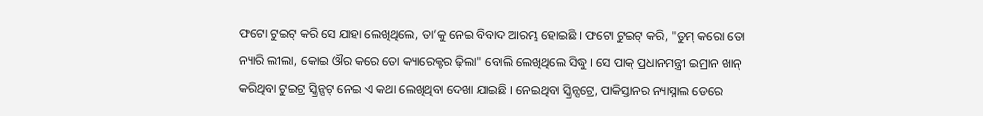ଫଟୋ ଟୁଇଟ୍ କରି ସେ ଯାହା ଲେଖିଥିଲେ, ତା’କୁ ନେଇ ବିବାଦ ଆରମ୍ଭ ହୋଇଛି । ଫଟୋ ଟୁଇଟ୍ କରି, "ତୁମ୍ କରୋ ତୋ ନ୍ୟାରି ଲୀଲା, କୋଇ ଔର କରେ ତୋ କ୍ୟାରେକ୍ଟର ଢ଼ିଲା" ବୋଲି ଲେଖିଥିଲେ ସିଦ୍ଧୁ । ସେ ପାକ୍ ପ୍ରଧାନମନ୍ତ୍ରୀ ଇମ୍ରାନ ଖାନ୍ କରିଥିବା ଟୁଇଟ୍ର ସ୍କ୍ରିନ୍ସଟ୍ ନେଇ ଏ କଥା ଲେଖିଥିବା ଦେଖା ଯାଇଛି । ନେଇଥିବା ସ୍କ୍ରିନ୍ସଟ୍ରେ, ପାକିସ୍ତାନର ନ୍ୟାସ୍ନାଲ ଡେରେ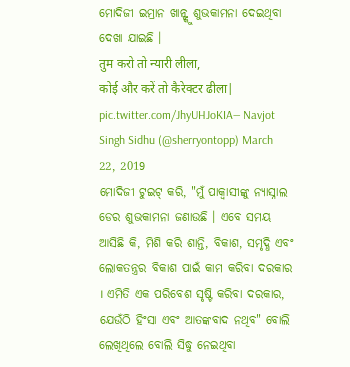ମୋଦିଜୀ ଇମ୍ରାନ ଖାନ୍ଙ୍କୁ ଶୁଭକାମନା ଦେଇଥିବା ଦେଖା ଯାଇଛି ।
तुम करो तो न्यारी लीला,
कोई और करें तो कैरेक्टर ढीला| pic.twitter.com/JhyUHJoKIA— Navjot Singh Sidhu (@sherryontopp) March 22, 2019
ମୋଦିଜୀ ଟୁଇଟ୍ କରି, "ମୁଁ ପାକ୍ବାସୀଙ୍କୁ ନ୍ୟାସ୍ନାଲ ଡେର ଶୁଭକାମନା ଜଣାଉଛି । ଏବେ ସମୟ ଆସିଛି କି, ମିଶି କରି ଶାନ୍ତି, ବିକାଶ, ସମୃଦ୍ଧି ଏବଂ ଲୋକତନ୍ତ୍ରର ବିକାଶ ପାଇଁ କାମ କରିବା ଦରକାର । ଏମିତି ଏକ ପରିବେଶ ସୃଷ୍ଟି କରିବା ଦରକାର, ଯେଉଁଠି ହିଂସା ଏବଂ ଆତଙ୍କବାଦ ନଥିବ" ବୋଲି ଲେଖିଥିଲେ ବୋଲି ସିଦ୍ଧୁ ନେଇଥିବା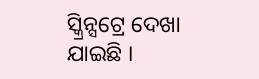ସ୍କ୍ରିନ୍ସଟ୍ରେ ଦେଖା ଯାଇଛି ।